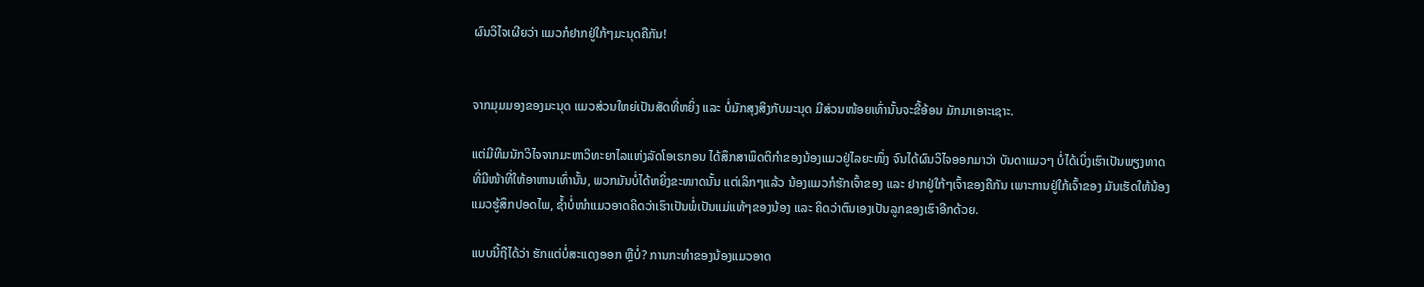ຜົນວິໄຈເຜີຍວ່າ ແມວກໍຢາກຢູ່ໃກ້ໆມະນຸດຄືກັນ!


ຈາກມຸມມອງຂອງມະນຸດ ແມວສ່ວນໃຫຍ່ເປັນສັດທີ່ຫຍິ່ງ ແລະ ບໍ່ມັກສຸງສິງກັບມະນຸດ ມີສ່ວນໜ້ອຍເທົ່ານັ້ນຈະຂີ້ອ້ອນ ມັກມາເອາະເຊາະ.

ແຕ່ມີທີມນັກວິໄຈຈາກມະຫາວິທະຍາໄລແຫ່ງລັດໂອເຣກອນ ໄດ້ສຶກສາພຶດຕິກຳຂອງນ້ອງແມວຢູ່ໄລຍະໜຶ່ງ ຈົນໄດ້ຜົນວິໄຈອອກມາວ່າ ບັນດາແມວໆ ບໍ່ໄດ້ເບິ່ງເຮົາເປັນພຽງທາດ ທີ່ມີໜ້າທີ່ໃຫ້ອາຫານເທົ່ານັ້ນ, ພວກມັນບໍ່ໄດ້ຫຍິ່ງຂະໜາດນັ້ນ ແຕ່ເລິກໆແລ້ວ ນ້ອງແມວກໍຮັກເຈົ້າຂອງ ແລະ ຢາກຢູ່ໃກ້ໆເຈົ້າຂອງຄືກັນ ເພາະການຢູ່ໃກ້ເຈົ້າຂອງ ມັນເຮັດໃຫ້ນ້ອງແມວຮູ້ສຶກປອດໄພ, ຊ້ຳບໍ່ໜຳແມວອາດຄິດວ່າເຮົາເປັນພໍ່ເປັນແມ່ແທ້ໆຂອງນ້ອງ ແລະ ຄິດວ່າຕົນເອງເປັນລູກຂອງເຮົາອີກດ້ວຍ.

ແບບນີ້ຖືໄດ້ວ່າ ຮັກແຕ່ບໍ່ສະແດງອອກ ຫຼືບໍ່? ການກະທຳຂອງນ້ອງແມວອາດ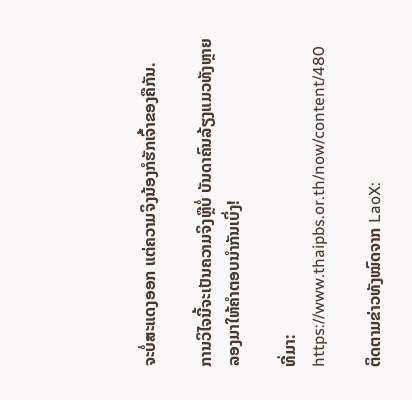ຈະບໍ່ສະແດງອອກ ແຕ່ຄວາມຈິງນ້ອງກໍຮັກເຈົ້າຂອງຄືກັນ.

ການວິໄຈນີ້ຈະເປັນຄວາມຈິງຫຼືບໍ່ ບັນດາຄົນລ້ຽງແມວທັງຫຼາຍ ລອງມາໃຫ້ຄຳຕອບນຳກັນເບິ່ງ!

ທີ່ມາ: https://www.thaipbs.or.th/now/content/480

ຕິດຕາມຂ່າວທັງໝົດຈາກ LaoX: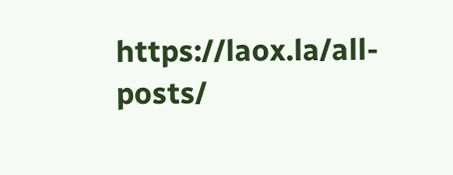https://laox.la/all-posts/